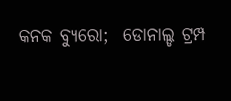କନକ ବ୍ୟୁରୋ;  ଡୋନାଲ୍ଡ ଟ୍ରମ୍ପ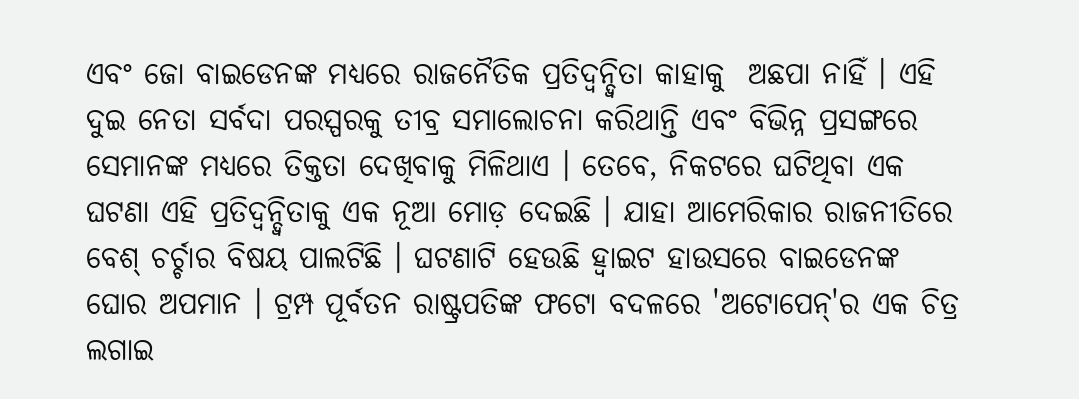ଏବଂ ଜୋ ବାଇଡେନଙ୍କ ମଧ୍ୟରେ ରାଜନୈତିକ ପ୍ରତିଦ୍ୱନ୍ଦ୍ୱିତା କାହାକୁ  ଅଛପା ନାହିଁ । ଏହି ଦୁଇ ନେତା ସର୍ବଦା ପରସ୍ପରକୁ ତୀବ୍ର ସମାଲୋଚନା କରିଥାନ୍ତି ଏବଂ ବିଭିନ୍ନ ପ୍ରସଙ୍ଗରେ ସେମାନଙ୍କ ମଧ୍ୟରେ ତିକ୍ତତା ଦେଖିବାକୁ ମିଳିଥାଏ । ତେବେ, ନିକଟରେ ଘଟିଥିବା ଏକ ଘଟଣା ଏହି ପ୍ରତିଦ୍ୱନ୍ଦ୍ୱିତାକୁ ଏକ ନୂଆ ମୋଡ଼ ଦେଇଛି । ଯାହା ଆମେରିକାର ରାଜନୀତିରେ ବେଶ୍ ଚର୍ଚ୍ଚାର ବିଷୟ ପାଲଟିଛି । ଘଟଣାଟି ହେଉଛି ହ୍ୱାଇଟ ହାଉସରେ ବାଇଡେନଙ୍କ ଘୋର ଅପମାନ । ଟ୍ରମ୍ପ ପୂର୍ବତନ ରାଷ୍ଟ୍ରପତିଙ୍କ ଫଟୋ ବଦଳରେ 'ଅଟୋପେନ୍'ର ଏକ ଚିତ୍ର ଲଗାଇ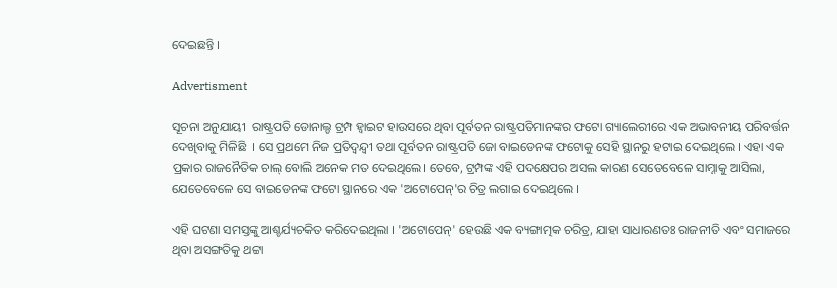ଦେଇଛନ୍ତି ।

Advertisment

ସୂଚନା ଅନୁଯାୟୀ  ରାଷ୍ଟ୍ରପତି ଡୋନାଲ୍ଡ ଟ୍ରମ୍ପ ହ୍ୱାଇଟ ହାଉସରେ ଥିବା ପୂର୍ବତନ ରାଷ୍ଟ୍ରପତିମାନଙ୍କର ଫଟୋ ଗ୍ୟାଲେରୀରେ ଏକ ଅଭାବନୀୟ ପରିବର୍ତ୍ତନ ଦେଖିବାକୁ ମିଳିଛି  । ସେ ପ୍ରଥମେ ନିଜ ପ୍ରତିଦ୍ୱନ୍ଦ୍ୱୀ ତଥା ପୂର୍ବତନ ରାଷ୍ଟ୍ରପତି ଜୋ ବାଇଡେନଙ୍କ ଫଟୋକୁ ସେହି ସ୍ଥାନରୁ ହଟାଇ ଦେଇଥିଲେ । ଏହା ଏକ ପ୍ରକାର ରାଜନୈତିକ ଚାଲ୍ ବୋଲି ଅନେକ ମତ ଦେଇଥିଲେ। ତେବେ, ଟ୍ରମ୍ପଙ୍କ ଏହି ପଦକ୍ଷେପର ଅସଲ କାରଣ ସେତେବେଳେ ସାମ୍ନାକୁ ଆସିଲା, ଯେତେବେଳେ ସେ ବାଇଡେନଙ୍କ ଫଟୋ ସ୍ଥାନରେ ଏକ 'ଅଟୋପେନ୍'ର ଚିତ୍ର ଲଗାଇ ଦେଇଥିଲେ ।

ଏହି ଘଟଣା ସମସ୍ତଙ୍କୁ ଆଶ୍ଚର୍ଯ୍ୟଚକିତ କରିଦେଇଥିଲା । 'ଅଟୋପେନ୍' ହେଉଛି ଏକ ବ୍ୟଙ୍ଗାତ୍ମକ ଚରିତ୍ର, ଯାହା ସାଧାରଣତଃ ରାଜନୀତି ଏବଂ ସମାଜରେ ଥିବା ଅସଙ୍ଗତିକୁ ଥଟ୍ଟା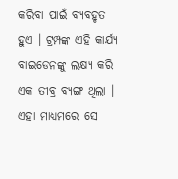କରିବା ପାଇଁ ବ୍ୟବହୃତ ହୁଏ । ଟ୍ରମ୍ପଙ୍କ ଏହି କାର୍ଯ୍ୟ ବାଇଡେନଙ୍କୁ ଲକ୍ଷ୍ୟ କରି ଏକ ତୀବ୍ର ବ୍ୟଙ୍ଗ ଥିଲା । ଏହା ମାଧ୍ୟମରେ ସେ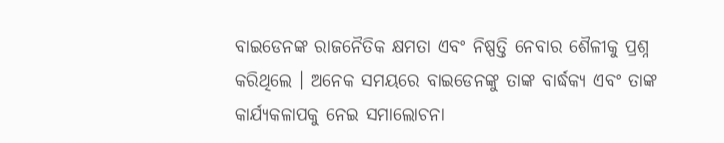ବାଇଡେନଙ୍କ ରାଜନୈତିକ କ୍ଷମତା ଏବଂ ନିଷ୍ପତ୍ତି ନେବାର ଶୈଳୀକୁ ପ୍ରଶ୍ନ କରିଥିଲେ । ଅନେକ ସମୟରେ ବାଇଡେନଙ୍କୁ ତାଙ୍କ ବାର୍ଦ୍ଧକ୍ୟ ଏବଂ ତାଙ୍କ କାର୍ଯ୍ୟକଳାପକୁ ନେଇ ସମାଲୋଚନା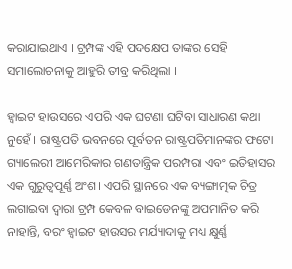କରାଯାଇଥାଏ । ଟ୍ରମ୍ପଙ୍କ ଏହି ପଦକ୍ଷେପ ତାଙ୍କର ସେହି ସମାଲୋଚନାକୁ ଆହୁରି ତୀବ୍ର କରିଥିଲା ।

ହ୍ୱାଇଟ ହାଉସରେ ଏପରି ଏକ ଘଟଣା ଘଟିବା ସାଧାରଣ କଥା ନୁହେଁ । ରାଷ୍ଟ୍ରପତି ଭବନରେ ପୂର୍ବତନ ରାଷ୍ଟ୍ରପତିମାନଙ୍କର ଫଟୋ ଗ୍ୟାଲେରୀ ଆମେରିକାର ଗଣତାନ୍ତ୍ରିକ ପରମ୍ପରା ଏବଂ ଇତିହାସର ଏକ ଗୁରୁତ୍ୱପୂର୍ଣ୍ଣ ଅଂଶ। ଏପରି ସ୍ଥାନରେ ଏକ ବ୍ୟଙ୍ଗାତ୍ମକ ଚିତ୍ର ଲଗାଇବା ଦ୍ୱାରା ଟ୍ରମ୍ପ କେବଳ ବାଇଡେନଙ୍କୁ ଅପମାନିତ କରି ନାହାନ୍ତି, ବରଂ ହ୍ୱାଇଟ ହାଉସର ମର୍ଯ୍ୟାଦାକୁ ମଧ୍ୟ କ୍ଷୁର୍ଣ୍ଣ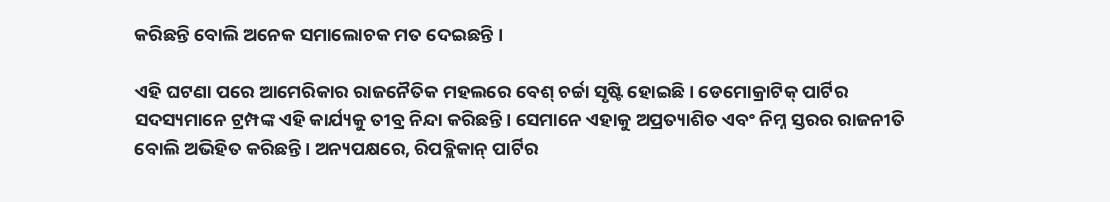କରିଛନ୍ତି ବୋଲି ଅନେକ ସମାଲୋଚକ ମତ ଦେଇଛନ୍ତି ।

ଏହି ଘଟଣା ପରେ ଆମେରିକାର ରାଜନୈତିକ ମହଲରେ ବେଶ୍ ଚର୍ଚ୍ଚା ସୃଷ୍ଟି ହୋଇଛି। ଡେମୋକ୍ରାଟିକ୍ ପାର୍ଟିର ସଦସ୍ୟମାନେ ଟ୍ରମ୍ପଙ୍କ ଏହି କାର୍ଯ୍ୟକୁ ତୀବ୍ର ନିନ୍ଦା କରିଛନ୍ତି। ସେମାନେ ଏହାକୁ ଅପ୍ରତ୍ୟାଶିତ ଏବଂ ନିମ୍ନ ସ୍ତରର ରାଜନୀତି ବୋଲି ଅଭିହିତ କରିଛନ୍ତି। ଅନ୍ୟପକ୍ଷରେ, ରିପବ୍ଲିକାନ୍ ପାର୍ଟିର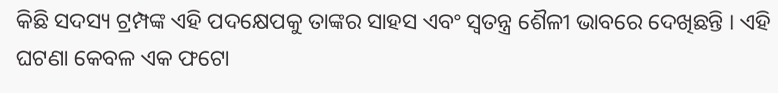କିଛି ସଦସ୍ୟ ଟ୍ରମ୍ପଙ୍କ ଏହି ପଦକ୍ଷେପକୁ ତାଙ୍କର ସାହସ ଏବଂ ସ୍ୱତନ୍ତ୍ର ଶୈଳୀ ଭାବରେ ଦେଖିଛନ୍ତି । ଏହି ଘଟଣା କେବଳ ଏକ ଫଟୋ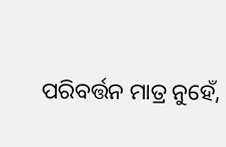ପରିବର୍ତ୍ତନ ମାତ୍ର ନୁହେଁ,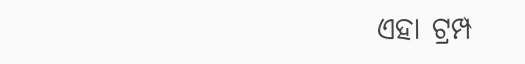ଏହା ଟ୍ରମ୍ପ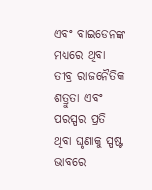ଏବଂ ବାଇଡେନଙ୍କ ମଧ୍ୟରେ ଥିବା ତୀବ୍ର ରାଜନୈତିକ ଶତ୍ରୁତା ଏବଂ ପରସ୍ପର ପ୍ରତି ଥିବା ଘୃଣାକୁ ସ୍ପଷ୍ଟ ଭାବରେ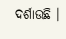ଦର୍ଶାଉଛି ।